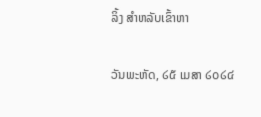ລິ້ງ ສຳຫລັບເຂົ້າຫາ

ວັນພະຫັດ, ໒໕ ເມສາ ໒໐໒໔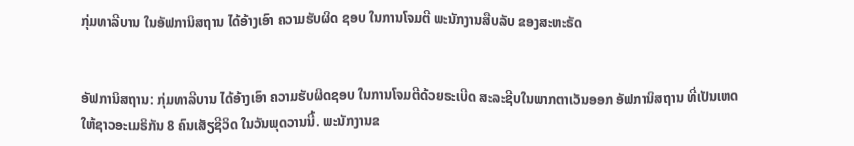ກຸ່ມທາລີບານ ໃນອັຟການິສຖານ ໄດ້ອ້າງເອົາ ຄວາມຮັບຜິດ ຊອບ ໃນການໂຈມຕີ ພະນັກງານສືບລັບ ຂອງສະຫະຣັດ


ອັຟການິສຖານ: ກຸ່ມທາລີບານ ໄດ້ອ້າງເອົາ ຄວາມຮັບຜິດຊອບ ໃນການໂຈມຕີດ້ວຍຣະເບີດ ສະລະຊີບໃນພາກຕາເວັນອອກ ອັຟການິສຖານ ທີ່ເປັນເຫດໃຫ້ຊາວອະເມຣິກັນ 8 ຄົນເສັຽຊີວິດ ໃນວັນພຸດວານນີ້. ພະນັກງານຂ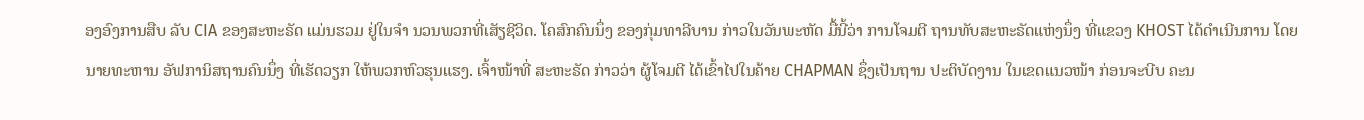ອງອົງການສືບ ລັບ CIA ຂອງສະຫະຣັດ ແມ່ນຮວມ ຢູ່ໃນຈຳ ນວນພວກທີ່ເສັຽຊີວິດ. ໂຄສົກຄົນນຶ່ງ ຂອງກຸ່ມທາລີບານ ກ່າວໃນວັນພະຫັດ ມື້ນີ້ວ່າ ການໂຈມຕີ ຖານທັບສະຫະຣັດແຫ່ງນຶ່ງ ທີ່ແຂວງ KHOST ໄດ້ດຳເນີນການ ໂດຍນາຍທະຫານ ອັຟການິສຖານຄົນນຶ່ງ ທີ່ເຮັດວຽກ ໃຫ້ພວກຫົວຮຸນແຮງ. ເຈົ້າໜ້າທີ່ ສະຫະຣັດ ກ່າວວ່າ ຜູ້ໂຈມຕີ ໄດ້ເຂົ້າໄປໃນຄ້າຍ CHAPMAN ຊຶ່ງເປັນຖານ ປະຕິບັດງານ ໃນເຂດແນວໜ້າ ກ່ອນຈະບີບ ຄະນ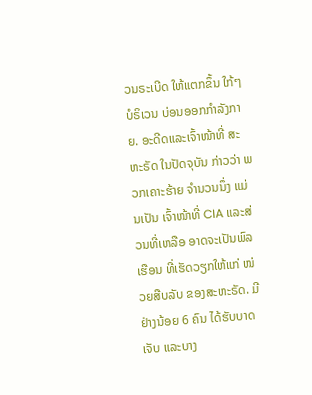ວນຣະເບີດ ໃຫ້ແຕກຂຶ້ນ ໃກ້ໆບໍຣິເວນ ບ່ອນອອກກຳລັງກາຍ. ອະດີດແລະເຈົ້າໜ້າທີ່ ສະຫະຣັດ ໃນປັດຈຸບັນ ກ່າວວ່າ ພວກເຄາະຮ້າຍ ຈຳນວນນຶ່ງ ແມ່ນເປັນ ເຈົ້າໜ້າທີ່ CIA ແລະສ່ວນທີ່ເຫລືອ ອາດຈະເປັນພົລເຮືອນ ທີ່ເຮັດວຽກໃຫ້ແກ່ ໜ່ວຍສືບລັບ ຂອງສະຫະຣັດ. ມີຢ່າງນ້ອຍ 6 ຄົນ ໄດ້ຮັບບາດເຈັບ ແລະບາງ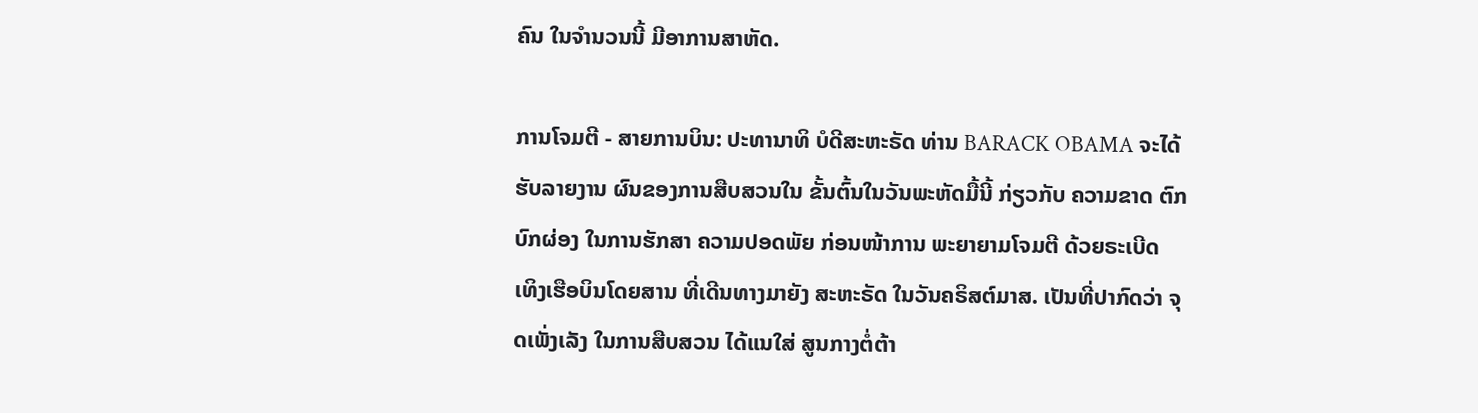ຄົນ ໃນຈຳນວນນີ້ ມີອາການສາຫັດ.

ການໂຈມຕີ - ສາຍການບິນ: ປະທານາທິ ບໍດີສະຫະຣັດ ທ່ານ BARACK OBAMA ຈະໄດ້ຮັບລາຍງານ ຜົນຂອງການສືບສວນໃນ ຂັ້ນຕົ້ນໃນວັນພະຫັດມື້ນີ້ ກ່ຽວກັບ ຄວາມຂາດ ຕົກບົກຜ່ອງ ໃນການຮັກສາ ຄວາມປອດພັຍ ກ່ອນໜ້າການ ພະຍາຍາມໂຈມຕີ ດ້ວຍຣະເບີດ ເທິງເຮືອບິນໂດຍສານ ທີ່ເດີນທາງມາຍັງ ສະຫະຣັດ ໃນວັນຄຣິສຕ໌ມາສ. ເປັນທີ່ປາກົດວ່າ ຈຸດເພັ່ງເລັງ ໃນການສືບສວນ ໄດ້ແນໃສ່ ສູນກາງຕໍ່ຕ້າ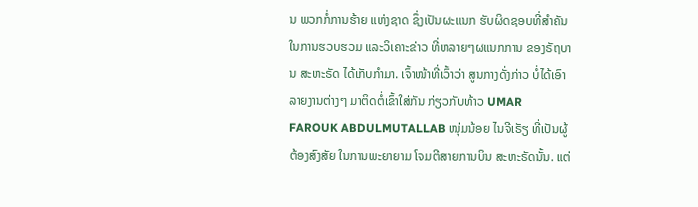ນ ພວກກໍ່ການຮ້າຍ ແຫ່ງຊາດ ຊຶ່ງເປັນຜະແນກ ຮັບຜິດຊອບທີ່ສຳຄັນ ໃນການຮວບຮວມ ແລະວິເຄາະຂ່າວ ທີ່ຫລາຍໆຜແນກການ ຂອງຣັຖບານ ສະຫະຣັດ ໄດ້ເກັບກຳມາ. ເຈົ້າໜ້າທີ່ເວົ້າວ່າ ສູນກາງດັ່ງກ່າວ ບໍ່ໄດ້ເອົາ ລາຍງານຕ່າງໆ ມາຕິດຕໍ່ເຂົ້າໃສ່ກັນ ກ່ຽວກັບທ້າວ UMAR FAROUK ABDULMUTALLAB ໜຸ່ມນ້ອຍ ໄນຈີເຣັຽ ທີ່ເປັນຜູ້ຕ້ອງສົງສັຍ ໃນການພະຍາຍາມ ໂຈມຕີສາຍການບິນ ສະຫະຣັດນັ້ນ. ແຕ່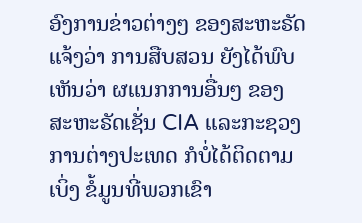ອົງການຂ່າວຕ່າງໆ ຂອງສະຫະຣັດ ແຈ້ງວ່າ ການສືບສວນ ຍັງໄດ້ພົບເຫັນວ່າ ຜແນກການອື່ນໆ ຂອງສະຫະຣັດເຊັ່ນ CIA ແລະກະຊວງ ການຕ່າງປະເທດ ກໍບໍ່ໄດ້ຕິດຕາມເບິ່ງ ຂໍ້ມູນທີ່ພວກເຂົາ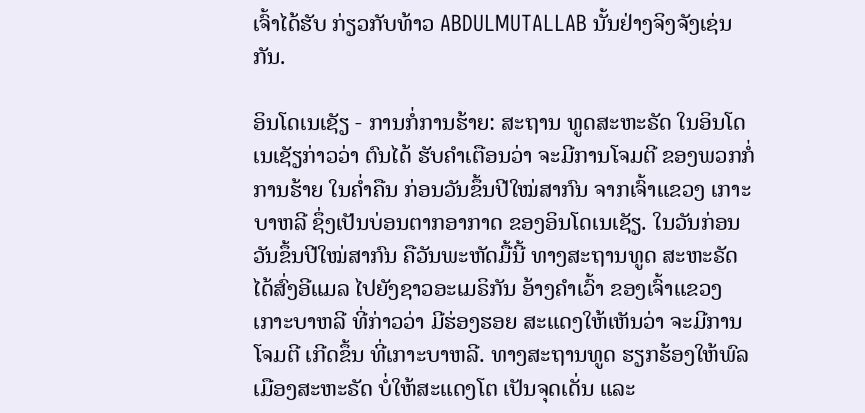ເຈົ້າໄດ້ຮັບ ກ່ຽວກັບທ້າວ ABDULMUTALLAB ນັ້ນຢ່າງຈິງຈັງເຊ່ນກັນ.

ອິນໂດເນເຊັຽ - ການກໍ່ການຮ້າຍ: ສະຖານ ທູດສະຫະຣັດ ໃນອິນໂດເນເຊັຽກ່າວວ່າ ຕົນໄດ້ ຮັບຄຳເຕືອນວ່າ ຈະມີການໂຈມຕີ ຂອງພວກກໍ່ ການຮ້າຍ ໃນຄ່ຳຄືນ ກ່ອນວັນຂຶ້ນປີໃໝ່ສາກົນ ຈາກເຈົ້າແຂວງ ເກາະບາຫລີ ຊຶ່ງເປັນບ່ອນຕາກອາກາດ ຂອງອິນໂດເນເຊັຽ. ໃນວັນກ່ອນ ວັນຂຶ້ນປີໃໝ່ສາກົນ ຄືວັນພະຫັດມື້ນີ້ ທາງສະຖານທູດ ສະຫະຣັດ ໄດ້ສົ່ງອີແມລ ໄປຍັງຊາວອະເມຣິກັນ ອ້າງຄຳເວົ້າ ຂອງເຈົ້າແຂວງ ເກາະບາຫລີ ທີ່ກ່າວວ່າ ມີຮ່ອງຮອຍ ສະແດງໃຫ້ເຫັນວ່າ ຈະມີການໂຈມຕີ ເກີດຂຶ້ນ ທີ່ເກາະບາຫລີ. ທາງສະຖານທູດ ຮຽກຮ້ອງໃຫ້ພົລ ເມືອງສະຫະຣັດ ບໍ່ໃຫ້ສະແດງໂຕ ເປັນຈຸດເດັ່ນ ແລະ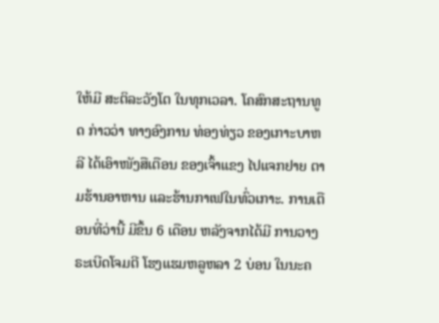ໃຫ້ມີ ສະຕິລະວັງໂຕ ໃນທຸກເວລາ. ໂຄສົກສະຖານທູດ ກ່າວວ່າ ທາງອົງການ ທ່ອງທ່ຽວ ຂອງເກາະບາຫລີ ໄດ້ເອົາໜັງສືເຕືອນ ຂອງເຈົ້າແຂງ ໄປແຈກຢາຍ ຕາມຮ້ານອາຫານ ແລະຮ້ານກາເຟໃນທົ່ວເກາະ. ການເຕືອນທີ່ວ່ານີ້ ມີຂຶ້ນ 6 ເດືອນ ຫລັງຈາກໄດ້ມີ ການວາງຣະເບີດໂຈມຕີ ໂຮງແຮມຫລູຫລາ 2 ບ່ອນ ໃນນະຄ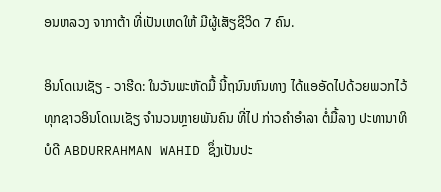ອນຫລວງ ຈາກາຕ້າ ທີ່ເປັນເຫດໃຫ້ ມີຜູ້ເສັຽຊີວິດ 7 ຄົນ.

ອິນໂດເນເຊັຽ - ວາຮີດ: ໃນວັນພະຫັດມື້ ນີ້ຖນົນຫົນທາງ ໄດ້ແອອັດໄປດ້ວຍພວກໄວ້ ທຸກຊາວອິນໂດເນເຊັຽ ຈຳນວນຫຼາຍພັນຄົນ ທີ່ໄປ ກ່າວຄຳອຳລາ ຕໍ່ມື້ລາງ ປະທານາທິບໍດີ ABDURRAHMAN WAHID ຊຶ່ງເປັນປະ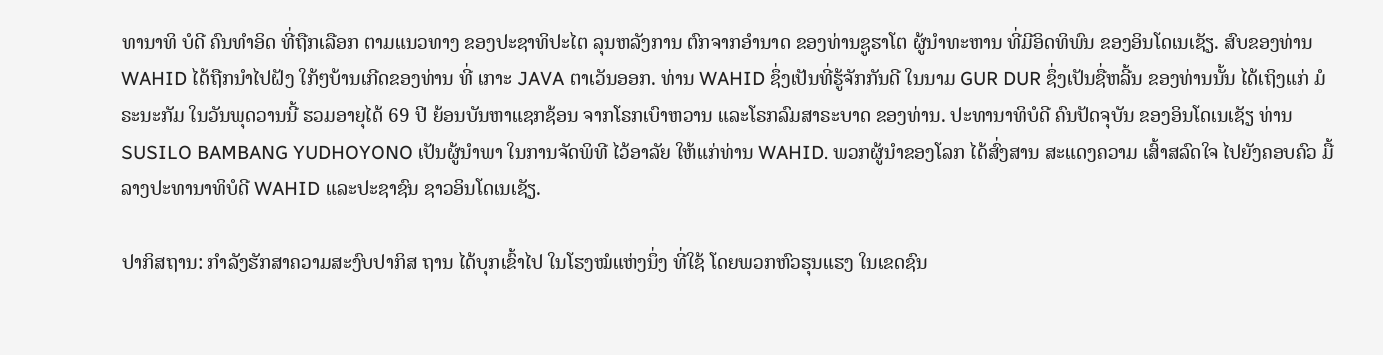ທານາທິ ບໍດີ ຄົນທຳອິດ ທີ່ຖືກເລືອກ ຕາມແນວທາງ ຂອງປະຊາທິປະໄຕ ລຸນຫລັງການ ຕົກຈາກອຳນາດ ຂອງທ່ານຊູຮາໂຕ ຜູ້ນຳທະຫານ ທີ່ມີອິດທິພົນ ຂອງອິນໂດເນເຊັຽ. ສົບຂອງທ່ານ WAHID ໄດ້ຖືກນຳໄປຝັງ ໃກ້ໆບ້ານເກີດຂອງທ່ານ ທີ່ ເກາະ JAVA ຕາເວັນອອກ. ທ່ານ WAHID ຊຶ່ງເປັນທີ່ຮູ້ຈັກກັນດີ ໃນນາມ GUR DUR ຊຶ່ງເປັນຊື່ຫລີ້ນ ຂອງທ່ານນັ້ນ ໄດ້ເຖິງແກ່ ມໍຣະນະກັມ ໃນວັນພຸດວານນີ້ ຮວມອາຍຸໄດ້ 69 ປີ ຍ້ອນບັນຫາແຊກຊ້ອນ ຈາກໂຣກເບົາຫວານ ແລະໂຣກລົມສາຣະບາດ ຂອງທ່ານ. ປະທານາທິບໍດີ ຄົນປັດຈຸບັນ ຂອງອິນໂດເນເຊັຽ ທ່ານ SUSILO BAMBANG YUDHOYONO ເປັນຜູ້ນຳພາ ໃນການຈັດພິທີ ໄວ້ອາລັຍ ໃຫ້ແກ່ທ່ານ WAHID. ພວກຜູ້ນຳຂອງໂລກ ໄດ້ສົ່ງສານ ສະແດງຄວາມ ເສົ້າສລົດໃຈ ໄປຍັງຄອບຄົວ ມື້ລາງປະທານາທິບໍດີ WAHID ແລະປະຊາຊົນ ຊາວອິນໂດເນເຊັຽ.

ປາກິສຖານ: ກຳລັງຮັກສາຄວາມສະງົບປາກິສ ຖານ ໄດ້ບຸກເຂົ້າໄປ ໃນໂຮງໝໍແຫ່ງນຶ່ງ ທີ່ໃຊ້ ໂດຍພວກຫົວຮຸນແຮງ ໃນເຂດຊົນ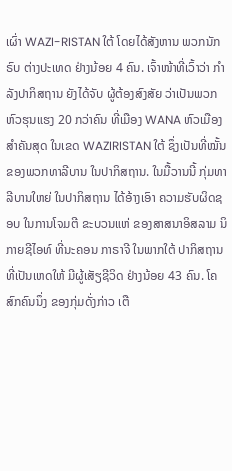ເຜົ່າ WAZI-RISTAN ໃຕ້ ໂດຍໄດ້ສັງຫານ ພວກນັກຣົບ ຕ່າງປະເທດ ຢ່າງນ້ອຍ 4 ຄົນ. ເຈົ້າໜ້າທີ່ເວົ້າວ່າ ກຳລັງປາກິສຖານ ຍັງໄດ້ຈັບ ຜູ້ຕ້ອງສົງສັຍ ວ່າເປັນພວກຫົວຮຸນແຮງ 20 ກວ່າຄົນ ທີ່ເມືອງ WANA ຫົວເມືອງສຳຄັນສຸດ ໃນເຂດ WAZIRISTAN ໃຕ້ ຊຶ່ງເປັນທີ່ໝັ້ນ ຂອງພວກທາລີບານ ໃນປາກິສຖານ. ໃນມື້ວານນີ້ ກຸ່ມທາລີບານໃຫຍ່ ໃນປາກິສຖານ ໄດ້ອ້າງເອົາ ຄວາມຮັບຜິດຊອບ ໃນການໂຈມຕີ ຂະບວນແຫ່ ຂອງສາສນາອິສລາມ ນິກາຍຊີໄອທ໌ ທີ່ນະຄອນ ກາຣາຈີ ໃນພາກໃຕ້ ປາກິສຖານ ທີ່ເປັນເຫດໃຫ້ ມີຜູ້ເສັຽຊີວິດ ຢ່າງນ້ອຍ 43 ຄົນ. ໂຄສົກຄົນນຶ່ງ ຂອງກຸ່ມດັ່ງກ່າວ ເຕື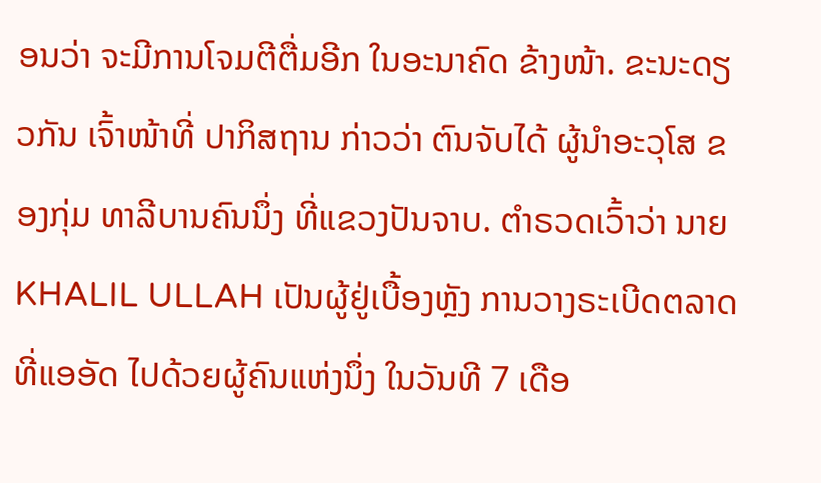ອນວ່າ ຈະມີການໂຈມຕີຕື່ມອີກ ໃນອະນາຄົດ ຂ້າງໜ້າ. ຂະນະດຽວກັນ ເຈົ້າໜ້າທີ່ ປາກິສຖານ ກ່າວວ່າ ຕົນຈັບໄດ້ ຜູ້ນຳອະວຸໂສ ຂອງກຸ່ມ ທາລີບານຄົນນຶ່ງ ທີ່ແຂວງປັນຈາບ. ຕຳຣວດເວົ້າວ່າ ນາຍ KHALIL ULLAH ເປັນຜູ້ຢູ່ເບື້ອງຫຼັງ ການວາງຣະເບີດຕລາດ ທີ່ແອອັດ ໄປດ້ວຍຜູ້ຄົນແຫ່ງນຶ່ງ ໃນວັນທີ 7 ເດືອ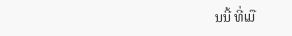ນນີ້ ທີ່ເມື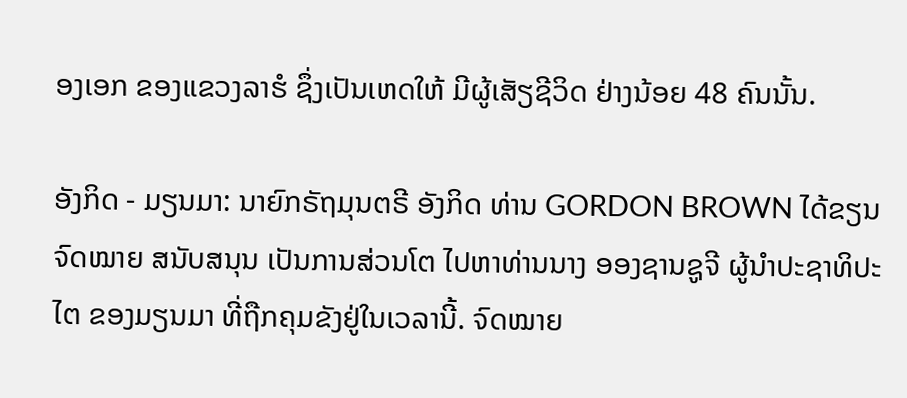ອງເອກ ຂອງແຂວງລາຮໍ ຊຶ່ງເປັນເຫດໃຫ້ ມີຜູ້ເສັຽຊີວິດ ຢ່າງນ້ອຍ 48 ຄົນນັ້ນ.

ອັງກິດ - ມຽນມາ: ນາຍົກຣັຖມຸນຕຣີ ອັງກິດ ທ່ານ GORDON BROWN ໄດ້ຂຽນຈົດໝາຍ ສນັບສນຸນ ເປັນການສ່ວນໂຕ ໄປຫາທ່ານນາງ ອອງຊານຊູຈີ ຜູ້ນຳປະຊາທິປະໄຕ ຂອງມຽນມາ ທີ່ຖືກຄຸມຂັງຢູ່ໃນເວລານີ້. ຈົດໝາຍ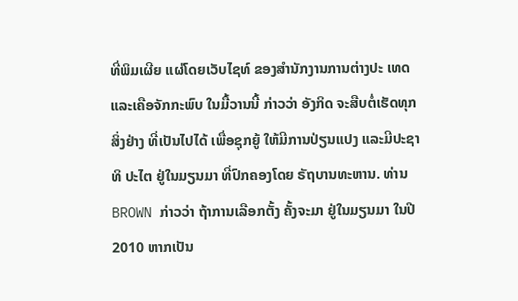ທີ່ພິມເຜີຍ ແຜ່ໂດຍເວັບໄຊທ໌ ຂອງສຳນັກງານການຕ່າງປະ ເທດ ແລະເຄືອຈັກກະພົບ ໃນມື້ວານນີ້ ກ່າວວ່າ ອັງກິດ ຈະສືບຕໍ່ເຮັດທຸກສິ່ງຢ່າງ ທີ່ເປັນໄປໄດ້ ເພື່ອຊຸກຍູ້ ໃຫ້ມີການປ່ຽນແປງ ແລະມີປະຊາທິ ປະໄຕ ຢູ່ໃນມຽນມາ ທີ່ປົກຄອງໂດຍ ຣັຖບານທະຫານ. ທ່ານ BROWN ກ່າວວ່າ ຖ້າການເລືອກຕັ້ງ ຄັ້ງຈະມາ ຢູ່ໃນມຽນມາ ໃນປີ 2010 ຫາກເປັນ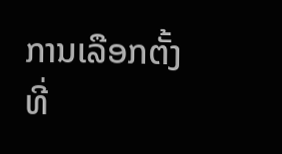ການເລືອກຕັ້ງ ທີ່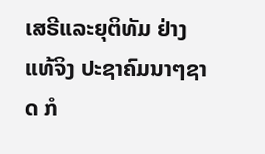ເສຣີແລະຍຸຕິທັມ ຢ່າງແທ້ຈິງ ປະຊາຄົມນາໆຊາດ ກໍ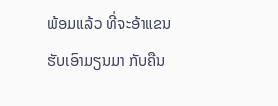ພ້ອມແລ້ວ ທີ່ຈະອ້າແຂນ ຮັບເອົາມຽນມາ ກັບຄືນ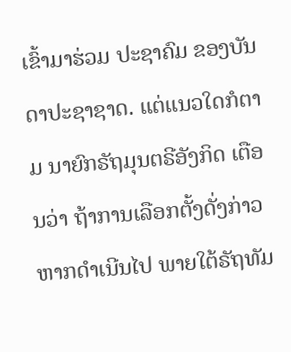ເຂົ້າມາຮ່ວມ ປະຊາຄົມ ຂອງບັນດາປະຊາຊາດ. ແຕ່ແນວໃດກໍຕາມ ນາຍົກຣັຖມຸນຕຣີອັງກິດ ເຕືອນວ່າ ຖ້າການເລືອກຕັ້ງດັ່ງກ່າວ ຫາກດຳເນີນໄປ ພາຍໃຕ້ຣັຖທັມ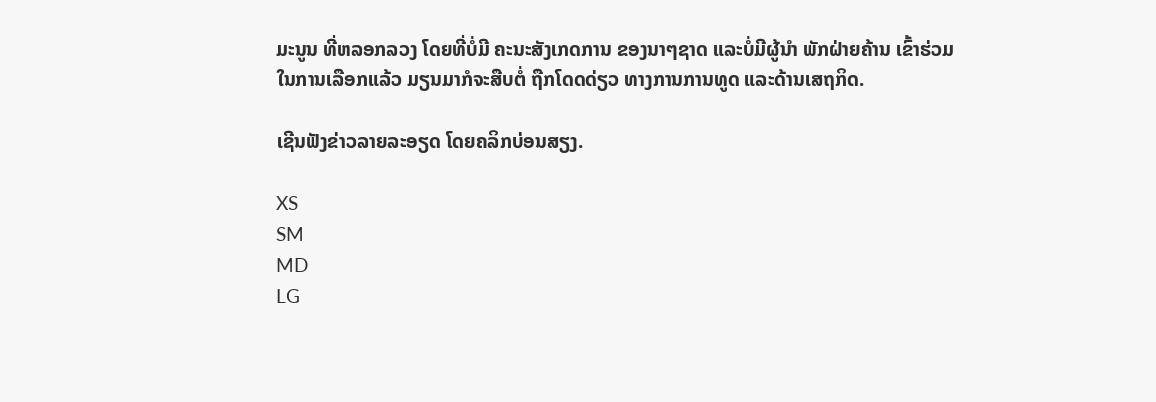ມະນູນ ທີ່ຫລອກລວງ ໂດຍທີ່ບໍ່ມີ ຄະນະສັງເກດການ ຂອງນາໆຊາດ ແລະບໍ່ມີຜູ້ນຳ ພັກຝ່າຍຄ້ານ ເຂົ້າຮ່ວມ ໃນການເລືອກແລ້ວ ມຽນມາກໍຈະສືບຕໍ່ ຖືກໂດດດ່ຽວ ທາງການການທູດ ແລະດ້ານເສຖກິດ.

ເຊີນຟັງຂ່າວລາຍລະອຽດ ໂດຍຄລິກບ່ອນສຽງ.

XS
SM
MD
LG